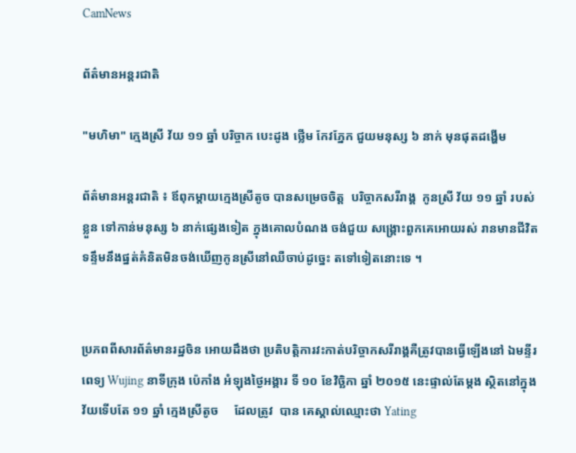CamNews

ព័ត៌មានអន្តរជាតិ

"មហិមា" ក្មេងស្រី វ័យ ១១ ឆ្នាំ បរិច្ចាក បេះដូង ថ្លើម កែវភ្នែក ជួយមនុស្ស ៦ នាក់ មុនផុតដង្ហើម

ព័ត៌មានអន្តរជាតិ ៖ ឪពុកម្តាយក្មេងស្រីតូច បានសម្រេចចិត្ត  បរិច្ចាកសរីរាង្គ  កូនស្រី វ័យ ១១ ឆ្នាំ របស់ខ្លួន ទៅកាន់មនុស្ស ៦ នាក់ផ្សេងទៀត ក្នុងគោលបំណង ចង់ជួយ សង្គ្រោះពួកគេអោយរស់ រានមានជីវិត ទន្ទឹមនឹងផ្នត់គំនិតមិនចង់ឃើញកូនស្រីនៅឈឺចាប់ដូច្នេះ តទៅទៀតនោះទេ ។


ប្រភពពីសារព័ត៌មានរដ្ឋចិន អោយដឹងថា ប្រតិបត្តិការវះកាត់បរិច្ចាកសរីរាង្គគឺត្រូវបានធ្វើឡើងនៅ ឯមន្ទីរពេទ្យ Wujing នាទីក្រុង ប៉េកាំង អំឡុងថ្ងៃអង្គារ ទី ១០ ខែវិច្ឆិកា ឆ្នាំ ២០១៥ នេះផ្ទាល់តែម្តង ស្ថិតនៅក្នុងវ័យទើបតែ ១១ ឆ្នាំ ក្មេងស្រីតូច     ដែលត្រូវ  បាន គេស្គាល់ឈ្មោះថា Yating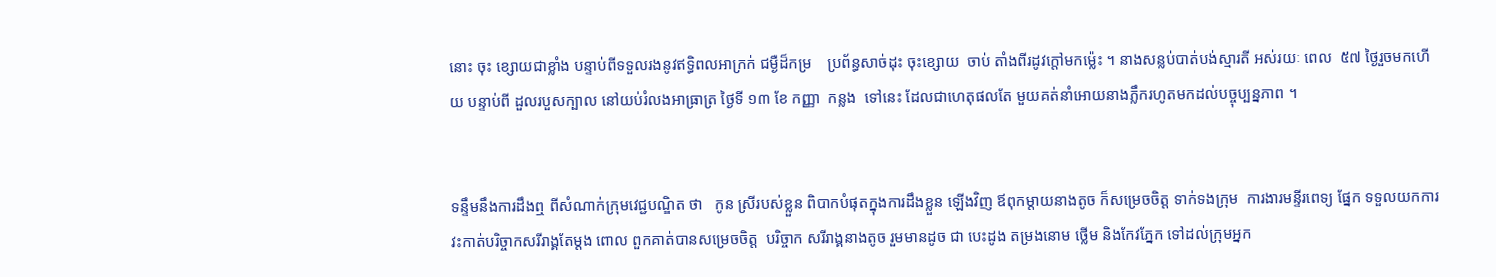នោះ ចុះ ខ្សោយជាខ្លាំង បន្ទាប់ពីទទួលរងនូវឥទ្ធិពលអាក្រក់ ជម្ងឺដ៏កម្រ    ប្រព័ន្ធសាច់ដុះ ចុះខ្សោយ  ចាប់ តាំងពីរដូវក្តៅមកម្ល៉េះ ។ នាងសន្លប់បាត់បង់ស្មារតី អស់រយៈ ពេល  ៥៧ ថ្ងៃរួចមកហើយ បន្ទាប់ពី ដួលរបួសក្បាល នៅយប់រំលងអាធ្រាត្រ ថ្ងៃទី ១៣ ខែ កញ្ញា  កន្លង  ទៅនេះ ដែលជាហេតុផលតែ មួយគត់នាំអោយនាងភ្លឹករហូតមកដល់បច្ចុប្បន្នភាព ។


ទន្ទឹមនឹងការដឹងឮ ពីសំណាក់ក្រុមវេជ្ជបណ្ឌិត ថា   កូន ស្រីរបស់ខ្លួន ពិបាកបំផុតក្នុងការដឹងខ្លួន ឡើងវិញ ឪពុកម្តាយនាងតូច ក៏សម្រេចចិត្ត ទាក់ទងក្រុម  ការងារមន្ទីរពេទ្យ ផ្នែក ទទួលយកការ វះកាត់បរិច្ចាកសរីរាង្គតែម្តង ពោល ពួកគាត់បានសម្រេចចិត្ត  បរិច្ចាក សរីរាង្គនាងតូច រួមមានដូច ជា បេះដូង តម្រងនោម ថ្លើម និងកែវភ្នែក ទៅដល់ក្រុមអ្នក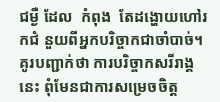ជម្ងឺ ដែល  កំពុង  តែដង្ហោយហៅរកជំ នួយពីអ្នកបរិច្ចាកជាចាំបាច់។ គូរបញ្ជាក់ថា ការបរិច្ចាកសរីរាង្គនេះ ពុំមែនជាការសម្រេចចិត្ត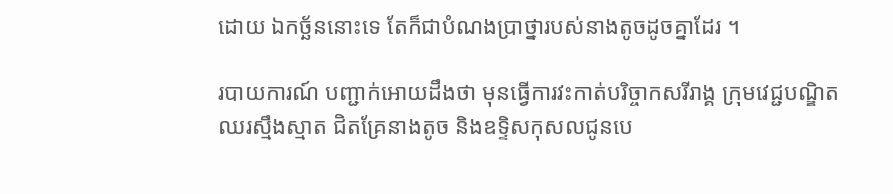ដោយ ឯកច្ឆ័ននោះទេ តែក៏ជាបំណងប្រាថ្នារបស់នាងតូចដូចគ្នាដែរ ។

របាយការណ៍ បញ្ជាក់អោយដឹងថា មុនធ្វើការវះកាត់បរិច្ចាកសរីរាង្គ ក្រុមវេជ្ជបណ្ឌិតឈរស្មឹងស្មាត ជិតគ្រែនាងតូច និងឧទ្ទិសកុសលជូនបេ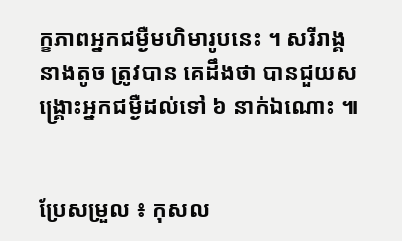ក្ខភាពអ្នកជម្ងឺមហិមារូបនេះ ។ សរីរាង្គ នាងតូច ត្រូវបាន គេដឹងថា បានជួយសង្គ្រោះអ្នកជម្ងឺដល់ទៅ ៦ នាក់ឯណោះ ៕


ប្រែសម្រួល ៖ កុសល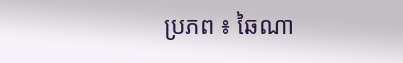ប្រភព ៖ ឆៃណា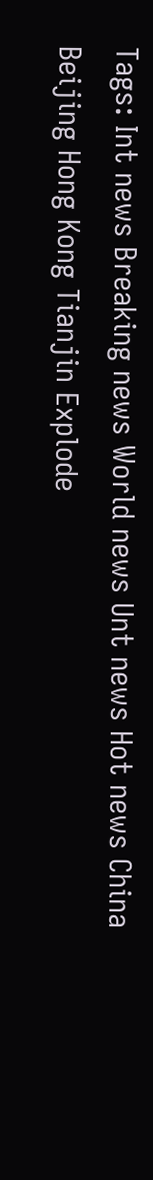Tags: Int news Breaking news World news Unt news Hot news China Beijing Hong Kong Tianjin Explode